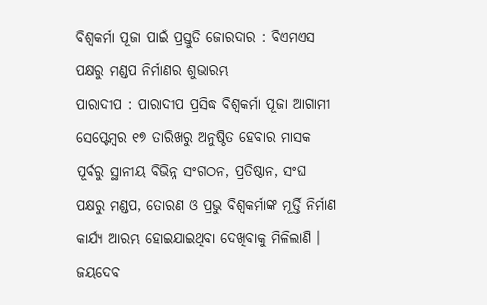ବିଶ୍ୱକର୍ମା ପୂଜା ପାଇଁ ପ୍ରସ୍ତୁତି ଜୋରଦାର : ବିଏମଏସ ପକ୍ଷରୁ ମଣ୍ଡପ ନିର୍ମାଣର ଶୁଭାରମ୍ଭ
ପାରାଦୀପ : ପାରାଦୀପ ପ୍ରସିଦ୍ଧ ବିଶ୍ୱକର୍ମା ପୂଜା ଆଗାମୀ ସେପ୍ଟେମ୍ବର ୧୭ ତାରିଖରୁ ଅନୁଷ୍ଠିତ ହେବାର ମାସକ ପୂର୍ବରୁ ସ୍ଥାନୀୟ ବିଭିନ୍ନ ସଂଗଠନ, ପ୍ରତିଷ୍ଠାନ, ସଂଘ ପକ୍ଷରୁ ମଣ୍ଡପ, ତୋରଣ ଓ ପ୍ରଭୁ ବିଶ୍ୱକର୍ମାଙ୍କ ମୂର୍ତ୍ତି ନିର୍ମାଣ କାର୍ଯ୍ୟ ଆରମ୍ଭ ହୋଇଯାଇଥିବା ଦେଖିବାକୁ ମିଳିଲାଣି । ଜୟଦେବ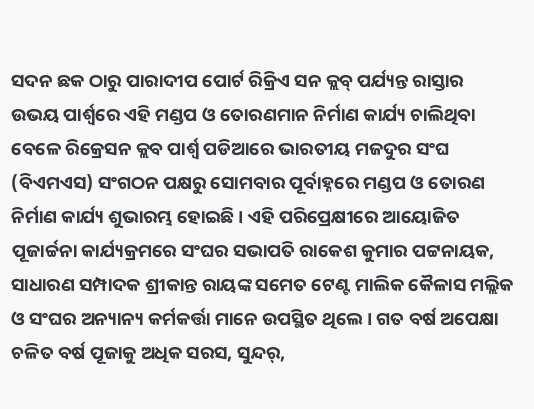ସଦନ ଛକ ଠାରୁ ପାରାଦୀପ ପୋର୍ଟ ରିକ୍ରିଏ ସନ କ୍ଲବ୍ ପର୍ଯ୍ୟନ୍ତ ରାସ୍ତାର ଉଭୟ ପାର୍ଶ୍ୱରେ ଏହି ମଣ୍ଡପ ଓ ତୋରଣମାନ ନିର୍ମାଣ କାର୍ଯ୍ୟ ଚାଲିଥିବା ବେଳେ ରିକ୍ରେସନ କ୍ଲବ ପାର୍ଶ୍ୱ ପଡିଆରେ ଭାରତୀୟ ମଜଦୁର ସଂଘ (ବିଏମଏସ) ସଂଗଠନ ପକ୍ଷରୁ ସୋମବାର ପୂର୍ବାହ୍ନରେ ମଣ୍ଡପ ଓ ତୋରଣ ନିର୍ମାଣ କାର୍ଯ୍ୟ ଶୁଭାରମ୍ଭ ହୋଇଛି । ଏହି ପରିପ୍ରେକ୍ଷୀରେ ଆୟୋଜିତ ପୂଜାର୍ଚ୍ଚନା କାର୍ଯ୍ୟକ୍ରମରେ ସଂଘର ସଭାପତି ରାକେଶ କୁମାର ପଟ୍ଟନାୟକ, ସାଧାରଣ ସମ୍ପାଦକ ଶ୍ରୀକାନ୍ତ ରାୟଙ୍କ ସମେତ ଟେଣ୍ଟ ମାଲିକ କୈଳାସ ମଲ୍ଲିକ ଓ ସଂଘର ଅନ୍ୟାନ୍ୟ କର୍ମକର୍ତ୍ତା ମାନେ ଉପସ୍ଥିତ ଥିଲେ । ଗତ ବର୍ଷ ଅପେକ୍ଷା ଚଳିତ ବର୍ଷ ପୂଜାକୁ ଅଧିକ ସରସ, ସୁନ୍ଦର୍,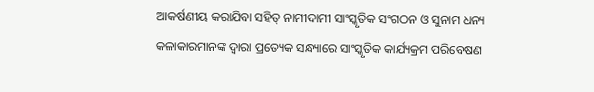ଆକର୍ଷଣୀୟ କରାଯିବା ସହିତ୍ ନାମୀଦାମୀ ସାଂସ୍କୃତିକ ସଂଗଠନ ଓ ସୁନାମ ଧନ୍ୟ କଳାକାରମାନଙ୍କ ଦ୍ୱାରା ପ୍ରତ୍ୟେକ ସନ୍ଧ୍ୟାରେ ସାଂସ୍କୃତିକ କାର୍ଯ୍ୟକ୍ରମ ପରିବେଷଣ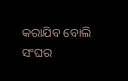କରାଯିବ ବୋଲି ସଂଘର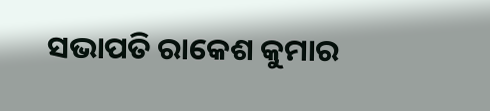ସଭାପତି ରାକେଶ କୁମାର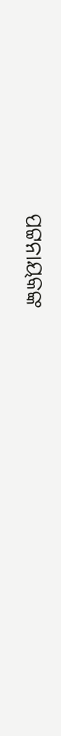ପଟ୍ଟନାୟକଙ୍କ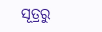ସୂତ୍ରରୁ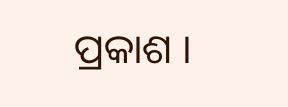ପ୍ରକାଶ ।